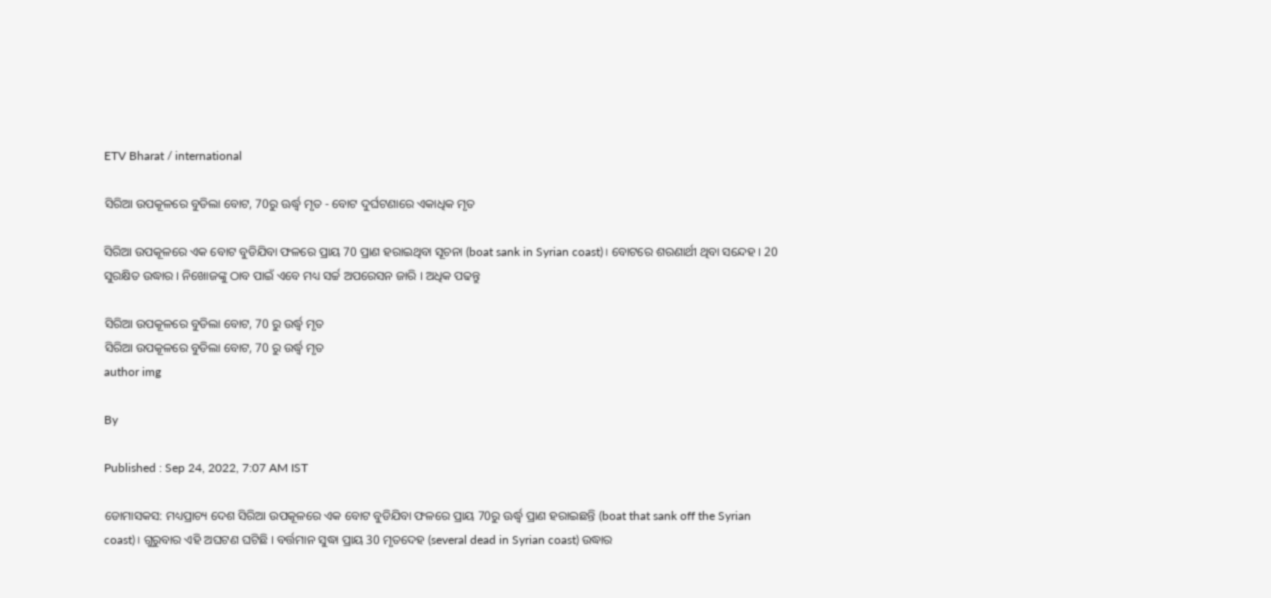ETV Bharat / international

ସିରିଆ ଉପକୂଳରେ ବୁଡିଲା ବୋଟ, 70ରୁ ଊର୍ଦ୍ଧ୍ବ ମୃତ - ବୋଟ ଦୁର୍ଘଟଣାରେ ଏକାଧିକ ମୃତ

ସିରିଆ ଉପକୂଳରେ ଏକ ବୋଟ ବୁଡିଯିବା ଫଳରେ ପ୍ରାୟ 70 ପ୍ରାଣ ହରାଇଥିବା ସୂଚନା (boat sank in Syrian coast)। ବୋଟରେ ଶରଣାର୍ଥୀ ଥିବା ସନ୍ଦେହ । 20 ସୁରକ୍ଷିତ ଉଦ୍ଧାର । ନିଖୋଜଙ୍କୁ ଠାବ ପାଇଁ ଏବେ ମଧ୍ୟ ସର୍ଚ୍ଚ ଅପରେସନ ଜାରି । ଅଧିକ ପଢନ୍ତୁ

ସିରିଆ ଉପକୂଳରେ ବୁଡିଲା ବୋଟ, 70 ରୁ ଉର୍ଦ୍ଧ୍ବ ମୃତ
ସିରିଆ ଉପକୂଳରେ ବୁଡିଲା ବୋଟ, 70 ରୁ ଉର୍ଦ୍ଧ୍ବ ମୃତ
author img

By

Published : Sep 24, 2022, 7:07 AM IST

ଡୋମାସକସ: ମଧ୍ୟପ୍ରାଚ୍ୟ ଦେଶ ସିରିଆ ଉପକୂଳରେ ଏକ ବୋଟ ବୁଡିଯିବା ଫଳରେ ପ୍ରାୟ 70ରୁ ଊର୍ଦ୍ଧ୍ବ ପ୍ରାଣ ହରାଇଛନ୍ତି (boat that sank off the Syrian coast)। ଗୁରୁବାର ଏହି ଅଘଟଣ ଘଟିଛି । ବର୍ତ୍ତମାନ ସୁଦ୍ଧା ପ୍ରାୟ 30 ମୃତଦେହ (several dead in Syrian coast) ଉଦ୍ଧାର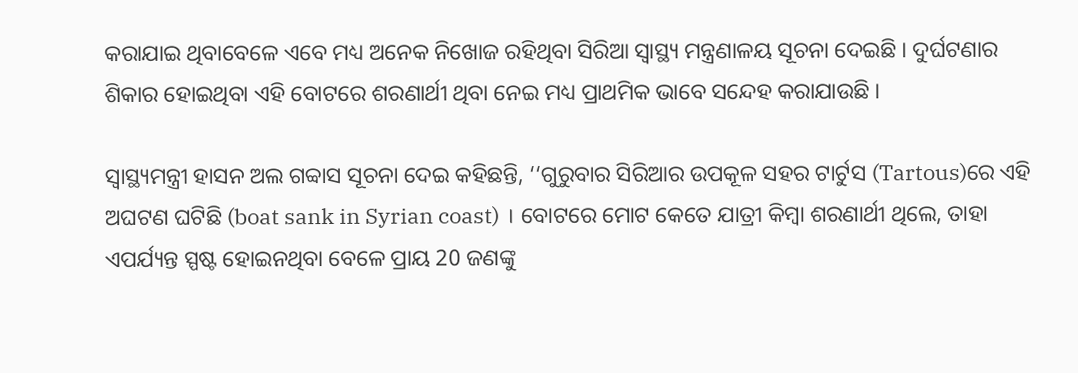କରାଯାଇ ଥିବାବେଳେ ଏବେ ମଧ୍ୟ ଅନେକ ନିଖୋଜ ରହିଥିବା ସିରିଆ ସ୍ବାସ୍ଥ୍ୟ ମନ୍ତ୍ରଣାଳୟ ସୂଚନା ଦେଇଛି । ଦୁର୍ଘଟଣାର ଶିକାର ହୋଇଥିବା ଏହି ବୋଟରେ ଶରଣାର୍ଥୀ ଥିବା ନେଇ ମଧ୍ୟ ପ୍ରାଥମିକ ଭାବେ ସନ୍ଦେହ କରାଯାଉଛି ।

ସ୍ବାସ୍ଥ୍ୟମନ୍ତ୍ରୀ ହାସନ ଅଲ ଗବ୍ବାସ ସୂଚନା ଦେଇ କହିଛନ୍ତି, ‘‘ଗୁରୁବାର ସିରିଆର ଉପକୂଳ ସହର ଟାର୍ଟୁସ (Tartous)ରେ ଏହି ଅଘଟଣ ଘଟିଛି (boat sank in Syrian coast) । ବୋଟରେ ମୋଟ କେତେ ଯାତ୍ରୀ କିମ୍ବା ଶରଣାର୍ଥୀ ଥିଲେ, ତାହା ଏପର୍ଯ୍ୟନ୍ତ ସ୍ପଷ୍ଟ ହୋଇନଥିବା ବେଳେ ପ୍ରାୟ 20 ଜଣଙ୍କୁ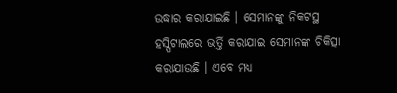ଉଦ୍ଧାର କରାଯାଇଛି । ସେମାନଙ୍କୁ ନିକଟସ୍ଥ ହସ୍ପିଟାଲରେ ଭର୍ତ୍ତି କରାଯାଇ ସେମାନଙ୍କ ଚିକିତ୍ସା କରାଯାଉଛି । ଏବେ ମଧ୍ୟ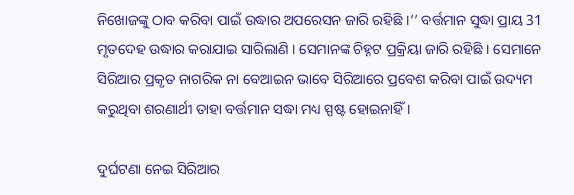ନିଖୋଜଙ୍କୁ ଠାବ କରିବା ପାଇଁ ଉଦ୍ଧାର ଅପରେସନ ଜାରି ରହିଛି ।’’ ବର୍ତ୍ତମାନ ସୁଦ୍ଧା ପ୍ରାୟ 31 ମୃତଦେହ ଉଦ୍ଧାର କରାଯାଇ ସାରିଲାଣି । ସେମାନଙ୍କ ଚିହ୍ନଟ ପ୍ରକ୍ରିୟା ଜାରି ରହିଛି । ସେମାନେ ସିରିଆର ପ୍ରକୃତ ନାଗରିକ ନା ବେଆଇନ ଭାବେ ସିରିଆରେ ପ୍ରବେଶ କରିବା ପାଇଁ ଉଦ୍ୟମ କରୁଥିବା ଶରଣାର୍ଥୀ ତାହା ବର୍ତ୍ତମାନ ସଦ୍ଧା ମଧ୍ୟ ସ୍ପଷ୍ଟ ହୋଇନାହିଁ ।

ଦୁର୍ଘଟଣା ନେଇ ସିରିଆର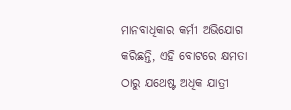ମାନବାଧିକାର କର୍ମୀ ଅଭିଯୋଗ କରିଛନ୍ତି, ଏହି ବୋଟରେ କ୍ଷମତା ଠାରୁ ଯଥେଷ୍ଟ ଅଧିକ ଯାତ୍ରୀ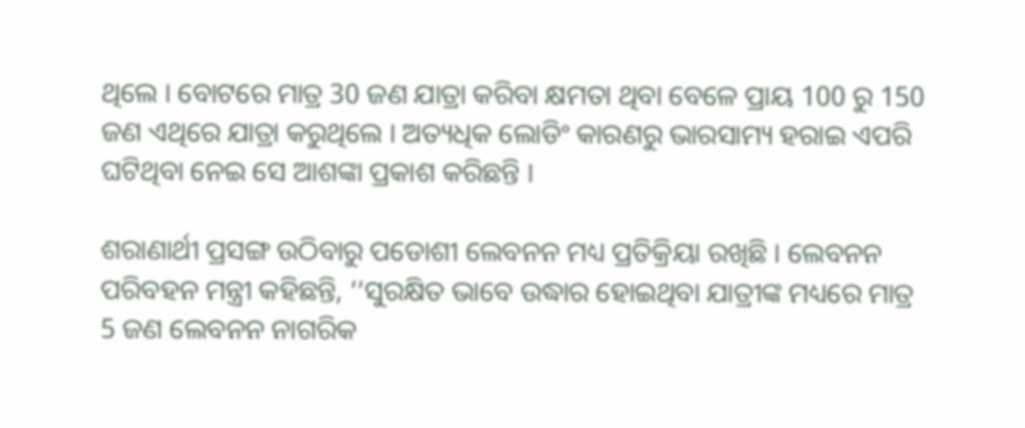ଥିଲେ । ବୋଟରେ ମାତ୍ର 30 ଜଣ ଯାତ୍ରା କରିବା କ୍ଷମତା ଥିବା ବେଳେ ପ୍ରାୟ 100 ରୁ 150 ଜଣ ଏଥିରେ ଯାତ୍ରା କରୁଥିଲେ । ଅତ୍ୟଧିକ ଲୋଡିଂ କାରଣରୁ ଭାରସାମ୍ୟ ହରାଇ ଏପରି ଘଟିଥିବା ନେଇ ସେ ଆଶଙ୍କା ପ୍ରକାଶ କରିଛନ୍ତି ।

ଶରାଣାର୍ଥୀ ପ୍ରସଙ୍ଗ ଉଠିବାରୁ ପଡୋଶୀ ଲେବନନ ମଧ୍ୟ ପ୍ରତିକ୍ରିୟା ରଖିଛି । ଲେବନନ ପରିବହନ ମନ୍ତ୍ରୀ କହିଛନ୍ତି, ‘‘ସୁରକ୍ଷିତ ଭାବେ ଉଦ୍ଧାର ହୋଇଥିବା ଯାତ୍ରୀଙ୍କ ମଧ୍ୟରେ ମାତ୍ର 5 ଜଣ ଲେବନନ ନାଗରିକ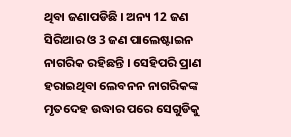ଥିବା ଜଣାପଡିଛି । ଅନ୍ୟ 12 ଜଣ ସିରିଆର ଓ 3 ଜଣ ପାଲେଷ୍ଟାଇନ ନାଗରିକ ରହିଛନ୍ତି । ସେହିପରି ପ୍ରାଣ ହରାଇଥିବା ଲେବନନ ନାଗରିକଙ୍କ ମୃତଦେହ ଉଦ୍ଧାର ପରେ ସେଗୁଡିକୁ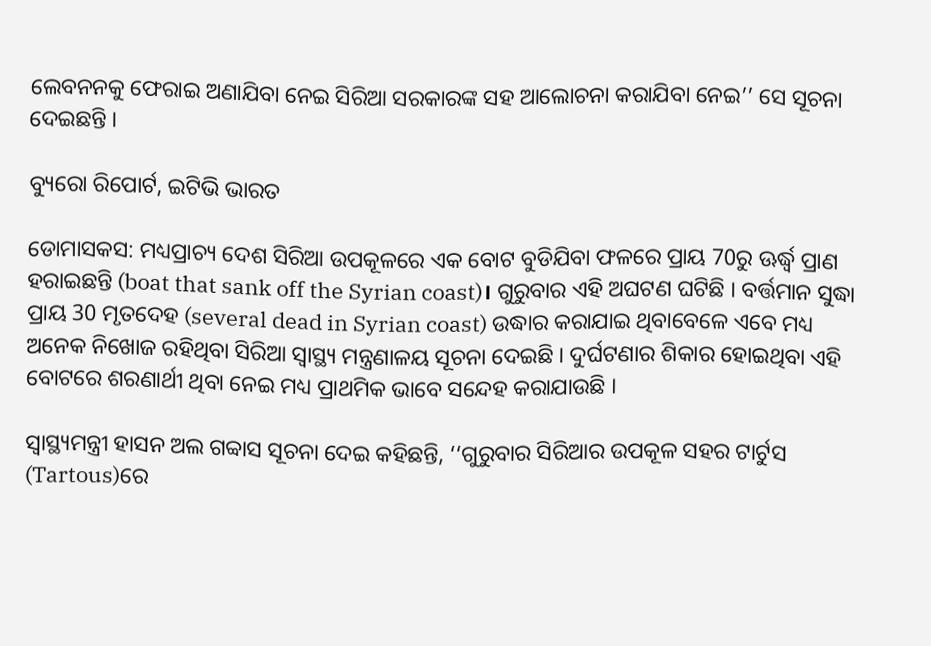ଲେବନନକୁ ଫେରାଇ ଅଣାଯିବା ନେଇ ସିରିଆ ସରକାରଙ୍କ ସହ ଆଲୋଚନା କରାଯିବା ନେଇ’’ ସେ ସୂଚନା ଦେଇଛନ୍ତି ।

ବ୍ୟୁରୋ ରିପୋର୍ଟ, ଇଟିଭି ଭାରତ

ଡୋମାସକସ: ମଧ୍ୟପ୍ରାଚ୍ୟ ଦେଶ ସିରିଆ ଉପକୂଳରେ ଏକ ବୋଟ ବୁଡିଯିବା ଫଳରେ ପ୍ରାୟ 70ରୁ ଊର୍ଦ୍ଧ୍ବ ପ୍ରାଣ ହରାଇଛନ୍ତି (boat that sank off the Syrian coast)। ଗୁରୁବାର ଏହି ଅଘଟଣ ଘଟିଛି । ବର୍ତ୍ତମାନ ସୁଦ୍ଧା ପ୍ରାୟ 30 ମୃତଦେହ (several dead in Syrian coast) ଉଦ୍ଧାର କରାଯାଇ ଥିବାବେଳେ ଏବେ ମଧ୍ୟ ଅନେକ ନିଖୋଜ ରହିଥିବା ସିରିଆ ସ୍ବାସ୍ଥ୍ୟ ମନ୍ତ୍ରଣାଳୟ ସୂଚନା ଦେଇଛି । ଦୁର୍ଘଟଣାର ଶିକାର ହୋଇଥିବା ଏହି ବୋଟରେ ଶରଣାର୍ଥୀ ଥିବା ନେଇ ମଧ୍ୟ ପ୍ରାଥମିକ ଭାବେ ସନ୍ଦେହ କରାଯାଉଛି ।

ସ୍ବାସ୍ଥ୍ୟମନ୍ତ୍ରୀ ହାସନ ଅଲ ଗବ୍ବାସ ସୂଚନା ଦେଇ କହିଛନ୍ତି, ‘‘ଗୁରୁବାର ସିରିଆର ଉପକୂଳ ସହର ଟାର୍ଟୁସ (Tartous)ରେ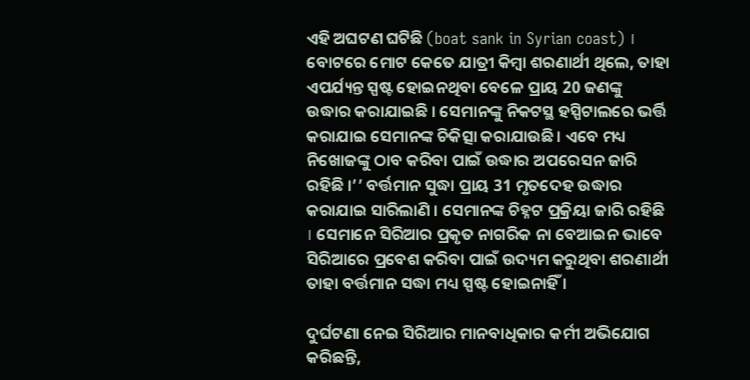ଏହି ଅଘଟଣ ଘଟିଛି (boat sank in Syrian coast) । ବୋଟରେ ମୋଟ କେତେ ଯାତ୍ରୀ କିମ୍ବା ଶରଣାର୍ଥୀ ଥିଲେ, ତାହା ଏପର୍ଯ୍ୟନ୍ତ ସ୍ପଷ୍ଟ ହୋଇନଥିବା ବେଳେ ପ୍ରାୟ 20 ଜଣଙ୍କୁ ଉଦ୍ଧାର କରାଯାଇଛି । ସେମାନଙ୍କୁ ନିକଟସ୍ଥ ହସ୍ପିଟାଲରେ ଭର୍ତ୍ତି କରାଯାଇ ସେମାନଙ୍କ ଚିକିତ୍ସା କରାଯାଉଛି । ଏବେ ମଧ୍ୟ ନିଖୋଜଙ୍କୁ ଠାବ କରିବା ପାଇଁ ଉଦ୍ଧାର ଅପରେସନ ଜାରି ରହିଛି ।’’ ବର୍ତ୍ତମାନ ସୁଦ୍ଧା ପ୍ରାୟ 31 ମୃତଦେହ ଉଦ୍ଧାର କରାଯାଇ ସାରିଲାଣି । ସେମାନଙ୍କ ଚିହ୍ନଟ ପ୍ରକ୍ରିୟା ଜାରି ରହିଛି । ସେମାନେ ସିରିଆର ପ୍ରକୃତ ନାଗରିକ ନା ବେଆଇନ ଭାବେ ସିରିଆରେ ପ୍ରବେଶ କରିବା ପାଇଁ ଉଦ୍ୟମ କରୁଥିବା ଶରଣାର୍ଥୀ ତାହା ବର୍ତ୍ତମାନ ସଦ୍ଧା ମଧ୍ୟ ସ୍ପଷ୍ଟ ହୋଇନାହିଁ ।

ଦୁର୍ଘଟଣା ନେଇ ସିରିଆର ମାନବାଧିକାର କର୍ମୀ ଅଭିଯୋଗ କରିଛନ୍ତି,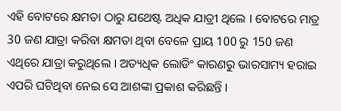ଏହି ବୋଟରେ କ୍ଷମତା ଠାରୁ ଯଥେଷ୍ଟ ଅଧିକ ଯାତ୍ରୀ ଥିଲେ । ବୋଟରେ ମାତ୍ର 30 ଜଣ ଯାତ୍ରା କରିବା କ୍ଷମତା ଥିବା ବେଳେ ପ୍ରାୟ 100 ରୁ 150 ଜଣ ଏଥିରେ ଯାତ୍ରା କରୁଥିଲେ । ଅତ୍ୟଧିକ ଲୋଡିଂ କାରଣରୁ ଭାରସାମ୍ୟ ହରାଇ ଏପରି ଘଟିଥିବା ନେଇ ସେ ଆଶଙ୍କା ପ୍ରକାଶ କରିଛନ୍ତି ।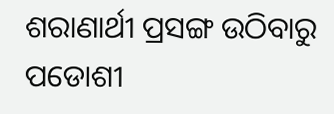ଶରାଣାର୍ଥୀ ପ୍ରସଙ୍ଗ ଉଠିବାରୁ ପଡୋଶୀ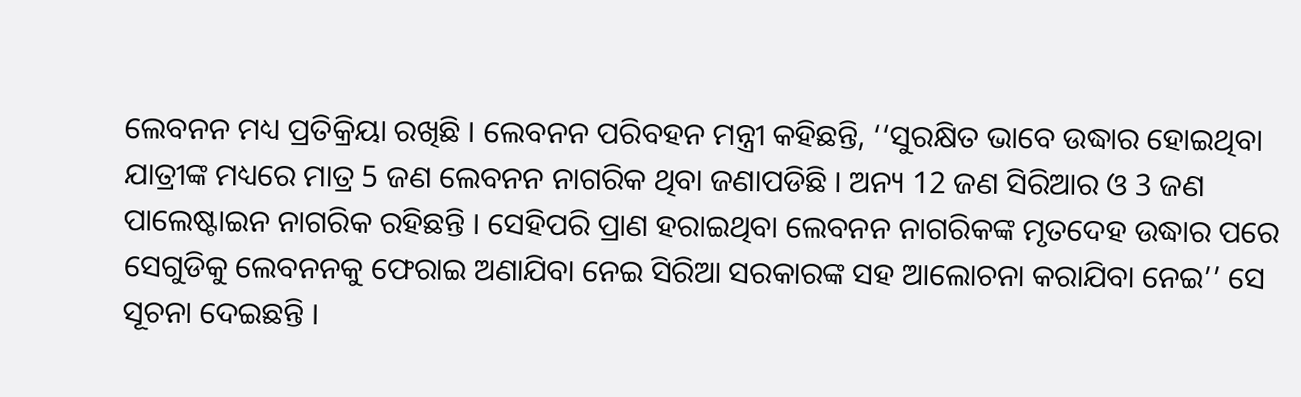ଲେବନନ ମଧ୍ୟ ପ୍ରତିକ୍ରିୟା ରଖିଛି । ଲେବନନ ପରିବହନ ମନ୍ତ୍ରୀ କହିଛନ୍ତି, ‘‘ସୁରକ୍ଷିତ ଭାବେ ଉଦ୍ଧାର ହୋଇଥିବା ଯାତ୍ରୀଙ୍କ ମଧ୍ୟରେ ମାତ୍ର 5 ଜଣ ଲେବନନ ନାଗରିକ ଥିବା ଜଣାପଡିଛି । ଅନ୍ୟ 12 ଜଣ ସିରିଆର ଓ 3 ଜଣ ପାଲେଷ୍ଟାଇନ ନାଗରିକ ରହିଛନ୍ତି । ସେହିପରି ପ୍ରାଣ ହରାଇଥିବା ଲେବନନ ନାଗରିକଙ୍କ ମୃତଦେହ ଉଦ୍ଧାର ପରେ ସେଗୁଡିକୁ ଲେବନନକୁ ଫେରାଇ ଅଣାଯିବା ନେଇ ସିରିଆ ସରକାରଙ୍କ ସହ ଆଲୋଚନା କରାଯିବା ନେଇ’’ ସେ ସୂଚନା ଦେଇଛନ୍ତି ।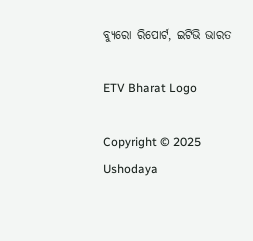ବ୍ୟୁରୋ ରିପୋର୍ଟ, ଇଟିଭି ଭାରତ

ETV Bharat Logo

Copyright © 2025 Ushodaya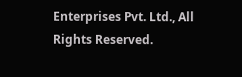Enterprises Pvt. Ltd., All Rights Reserved.